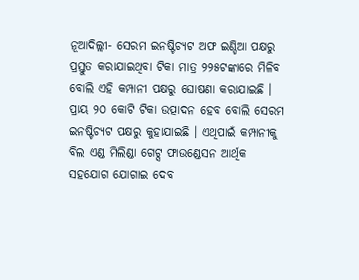ନୂଆଦିଲ୍ଲୀ- ସେରମ ଇନଷ୍ଟିଚ୍ୟଟ ଅଫ ଇଣ୍ଡିଆ ପକ୍ଷରୁ ପ୍ରସ୍ତୁତ କରାଯାଇଥିବା ଟିକା ମାତ୍ର ୨୨୫ଟଙ୍କାରେ ମିଳିବ ବୋଲି ଏହି କମ୍ପାନୀ ପକ୍ଷରୁ ଘୋଷଣା କରାଯାଇଛି । ପ୍ରାୟ ୨୦ କୋଟି ଟିକା ଉତ୍ପାଦନ ହେବ ବୋଲି ସେରମ ଇନଷ୍ଟିଚ୍ୟଟ ପକ୍ଷରୁ କୁହାଯାଇଛି । ଏଥିପାଇଁ କମ୍ପାନୀକୁ ବିଲ ଏଣ୍ଡ ମିଲିଣ୍ଡା ଗେଟ୍ସ ଫାଉଣ୍ଡେସନ ଆର୍ଥିକ ସହଯୋଗ ଯୋଗାଇ ଦେବ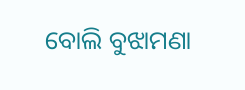ବୋଲି ବୁଝାମଣା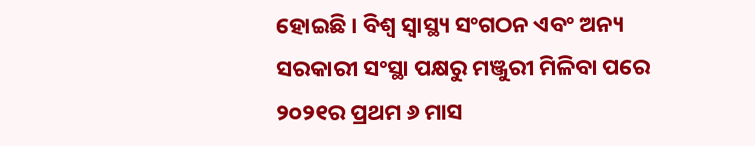ହୋଇଛି । ବିଶ୍ୱ ସ୍ୱାସ୍ଥ୍ୟ ସଂଗଠନ ଏବଂ ଅନ୍ୟ ସରକାରୀ ସଂସ୍ଥା ପକ୍ଷରୁ ମଞ୍ଜୁରୀ ମିଳିବା ପରେ ୨୦୨୧ର ପ୍ରଥମ ୬ ମାସ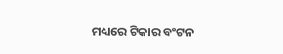ମଧ୍ୟରେ ଟିକାର ବଂଟନ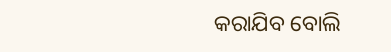କରାଯିବ ବୋଲି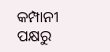କମ୍ପାନୀ ପକ୍ଷରୁ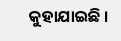କୁହାଯାଇଛି ।